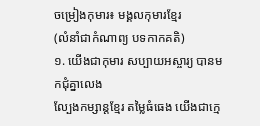ចម្រៀងកុមារ៖ មង្គលកុមារខ្មែរ
(លំនាំជាកំណាព្យ បទកាកគតិ)
១. យើងជាកុមារ សប្បាយអស្ចារ្យ បានមកជុំគ្នាលេង
ល្បែងកម្សាន្តខ្មែរ តម្លៃធំធេង យើងជាក្មេ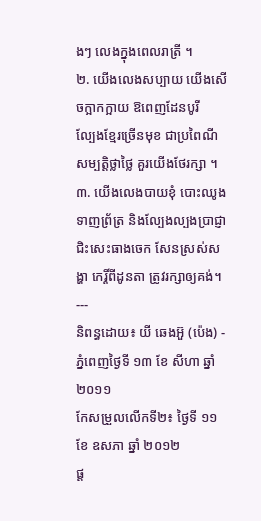ងៗ លេងក្នុងពេលរាត្រី ។
២. យើងលេងសប្បាយ យើងសើចក្អាកក្អាយ ឱពេញដែនបូរី
ល្បែងខ្មែរច្រើនមុខ ជាប្រពៃណី សម្បត្តិថ្លាថ្លៃ គួរយើងថែរក្សា ។
៣. យើងលេងបាយខុំ បោះឈូងទាញព្រ័ត្រ និងល្បែងល្បងប្រាជ្ញា
ជិះសេះធាងចេក សែនស្រស់សង្ហា កេរ្តិ៍ពីដូនតា ត្រូវរក្សាឲ្យគង់។
---
និពន្ធដោយ៖ យី ឆេងអ៊ួ (ប៉េង) - ភ្នំពេញថ្ងៃទី ១៣ ខែ សីហា ឆ្នាំ ២០១១
កែសម្រួលលើកទី២៖ ថ្ងៃទី ១១ ខែ ឧសភា ឆ្នាំ ២០១២
ផ្ត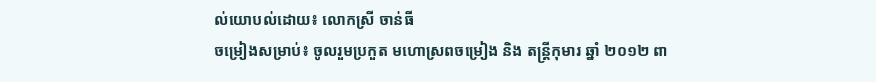ល់យោបល់ដោយ៖ លោកស្រី ចាន់ធី
ចម្រៀងសម្រាប់៖ ចូលរួមប្រកួត មហោស្រពចម្រៀង និង តន្ត្រីកុមារ ឆ្នាំ ២០១២ ពា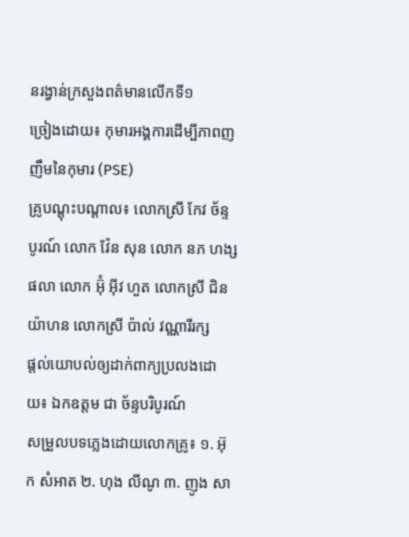នរង្វាន់ក្រសួងពត៌មានលើកទី១
ច្រៀងដោយ៖ កុមារអង្គការដើម្បីភាពញញឹមនៃកុមារ (PSE)
គ្រូបណ្តុះបណ្តាល៖ លោកស្រី កែវ ច័ន្ទបូរណ៍ លោក វ៉ែន សុន លោក នភ ហង្ស ផលា លោក អ៊ុំ អ៊ីវ ហួត លោកស្រី ជិន យ៉ាហន លោកស្រី ប៉ាល់ វណ្ណារីរក្ស
ផ្តល់យោបល់ឲ្យដាក់ពាក្យប្រលងដោយ៖ ឯកឧត្តម ជា ច័ន្ទបរិបូរណ៍
សម្រួលបទភ្លេងដោយលោកគ្រូ៖ ១. អ៊ុក សំអាត ២. ហុង លីណូ ៣. ញូង សា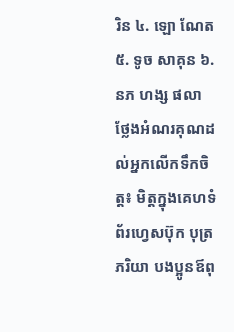រិន ៤. ឡោ ណែត ៥. ទូច សាគុន ៦. នភ ហង្ស ផលា
ថ្លែងអំណរគុណដល់អ្នកលើកទឹកចិត្ត៖ មិត្តក្នុងគេហទំព័រហ្វេសប៊ុក បុត្រ ភរិយា បងប្អូនឪពុ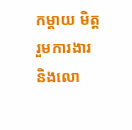កម្តាយ មិត្តរួមការងារ និងលោ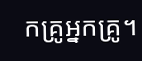កគ្រូអ្នកគ្រូ។